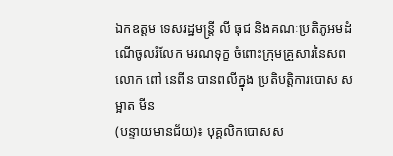ឯកឧត្ដម ទេសរដ្ឋមន្រ្តី លី ធុជ និងគណៈប្រតិភូអមដំណើចូលរំលែក មរណទុក្ខ ចំពោះក្រុមគ្រួសារនៃសពលោក ពៅ នេពីន បានពលីក្នុង ប្រតិបត្តិការបោស សម្អាត មីន
(បន្ទាយមានជ័យ)៖ បុគ្គលិកបោសស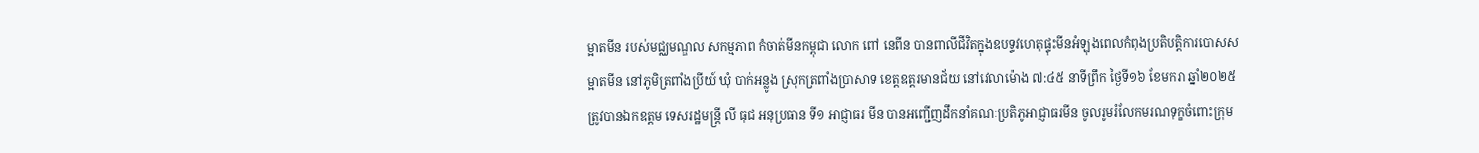ម្អាតមីន របស់មជ្ឈមណ្ឌល សកម្មភាព កំចាត់មីនកម្ពុជា លោក ពៅ នេពីន បានពាលីជីវិតក្នុងឧបទ្ទវហេតុផ្ទុះមីនអំឡុងពេលកំពុងប្រតិបត្តិការបោសសម្អាតមីន នៅភូមិត្រពាំងប្រីយ៍ ឃុំ បាក់អន្លូង ស្រុកត្រពាំងប្រាសាទ ខេត្តឧត្តរមានជ័យ នៅវេលាម៉ោង ៧:៤៥ នាទីព្រឹក ថ្ងៃទី១៦ ខែមករា ឆ្នាំ២០២៥ ត្រូវបានឯកឧត្ដម ទេសរដ្ឋមន្រ្តី លី ធុជ អនុប្រធាន ទី១ អាជ្ញាធរ មីន បានអញ្ជើញដឹកនាំគណៈប្រតិភូអាជ្ញាធរមីន ចូលរូមរំលែកមរណទុក្ខចំពោះក្រុម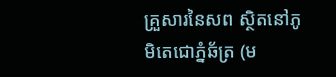គ្រួសារនៃសព ស្ថិតនៅភូមិតេជោភ្នំឆ័ត្រ (ម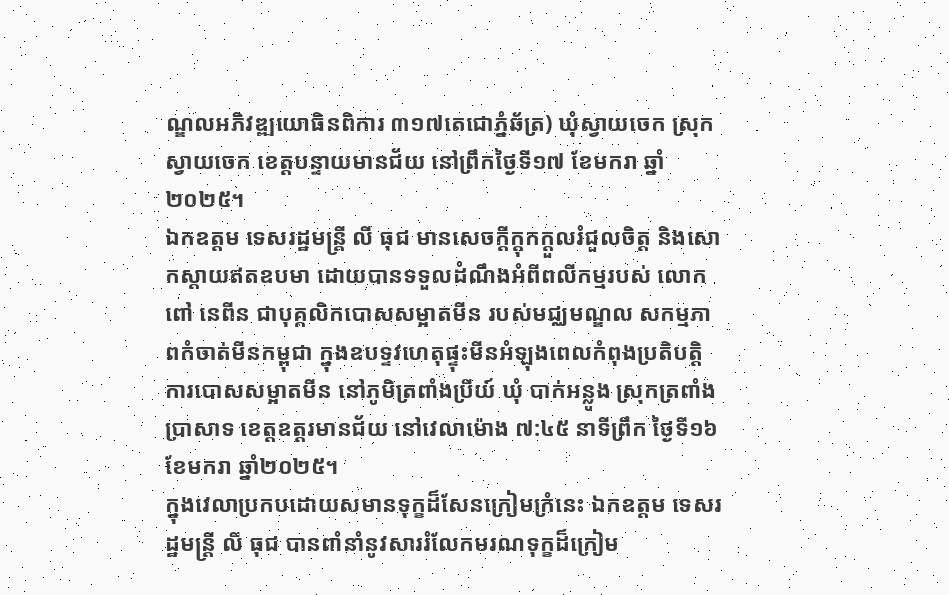ណ្ឌលអភិវឌ្ឍយោធិនពិការ ៣១៧តេជោភ្នំឆ័ត្រ) ឃុំស្វាយចេក ស្រុកស្វាយចេក ខេត្តបន្ទាយមានជ័យ នៅព្រឹកថ្ងៃទី១៧ ខែមករា ឆ្នាំ២០២៥។
ឯកឧត្ដម ទេសរដ្ឋមន្រ្តី លី ធុជ មានសេចក្ដីក្ដុកក្ដួលរំជួលចិត្ត និងសោកស្តាយឥតឧបមា ដោយបានទទួលដំណឹងអំពីពលីកម្មរបស់ លោក ពៅ នេពីន ជាបុគ្គលិកបោសសម្អាតមីន របស់មជ្ឈមណ្ឌល សកម្មភាពកំចាត់មីនកម្ពុជា ក្នុងឧបទ្ទវហេតុផ្ទុះមីនអំឡុងពេលកំពុងប្រតិបត្តិការបោសសម្អាតមីន នៅភូមិត្រពាំងប្រីយ៍ ឃុំ បាក់អន្លូង ស្រុកត្រពាំងប្រាសាទ ខេត្តឧត្តរមានជ័យ នៅវេលាម៉ោង ៧:៤៥ នាទីព្រឹក ថ្ងៃទី១៦ ខែមករា ឆ្នាំ២០២៥។
ក្នុងវេលាប្រកបដោយសមានទុក្ខដ៏សែនក្រៀមក្រំនេះ ឯកឧត្ដម ទេសរដ្ឋមន្រ្តី លី ធុជ បានពាំនាំនូវសាររំលែកមរណទុក្ខដ៏ក្រៀម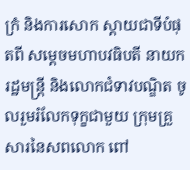ក្រំ និងការសោក ស្តាយជាទីបំផុតពី សម្តេចមហាបវធិបតី នាយករដ្ឋមន្ត្រី និងលោកជំទាវបណ្ឌិត ចូលរួមរំលែកទុក្ខជាមួយ ក្រុមគ្រួសារនៃសពលោក ពៅ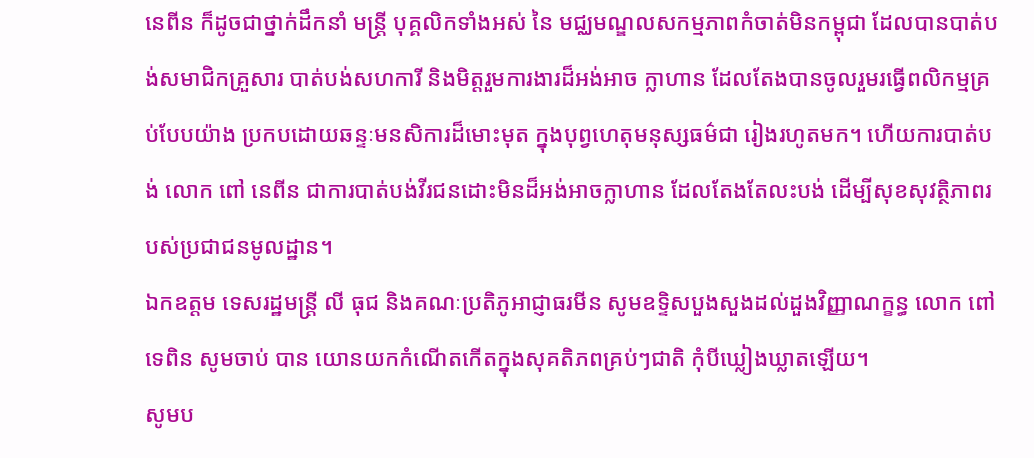នេពីន ក៏ដូចជាថ្នាក់ដឹកនាំ មន្ត្រី បុគ្គលិកទាំងអស់ នៃ មជ្ឈមណ្ឌលសកម្មភាពកំចាត់មិនកម្ពុជា ដែលបានបាត់បង់សមាជិកគ្រួសារ បាត់បង់សហការី និងមិត្តរួមការងារដ៏អង់អាច ក្លាហាន ដែលតែងបានចូលរួមរធ្វើពលិកម្មគ្រប់បែបយ៉ាង ប្រកបដោយឆន្ទៈមនសិការដ៏មោះមុត ក្នុងបុព្វហេតុមនុស្សធម៌ជា រៀងរហូតមក។ ហើយការបាត់បង់ លោក ពៅ នេពីន ជាការបាត់បង់វីរជនដោះមិនដ៏អង់អាចក្លាហាន ដែលតែងតែលះបង់ ដើម្បីសុខសុវត្ថិភាពរបស់ប្រជាជនមូលដ្ឋាន។
ឯកឧត្ដម ទេសរដ្ឋមន្រ្តី លី ធុជ និងគណៈប្រតិភូអាជ្ញាធរមីន សូមឧទ្ទិសបួងសួងដល់ដួងវិញ្ញាណក្ខន្ធ លោក ពៅ ទេពិន សូមចាប់ បាន យោនយកកំណើតកើតក្នុងសុគតិភពគ្រប់ៗជាតិ កុំបីឃ្លៀងឃ្លាតឡើយ។
សូមប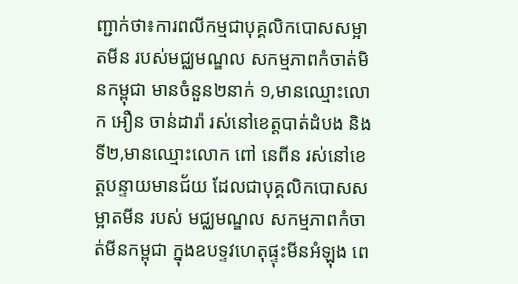ញ្ជាក់ថា៖ការពលីកម្មជាបុគ្គលិកបោសសម្អាតមីន របស់មជ្ឈមណ្ឌល សកម្មភាពកំចាត់មិនកម្ពុជា មានចំនួន២នាក់ ១,មានឈ្មោះលោក អឿន ចាន់ដារ៉ា រស់នៅខេត្តបាត់ដំបង និងទី២,មានឈ្មោះលោក ពៅ នេពីន រស់នៅខេត្តបន្ទាយមានជ័យ ដែលជាបុគ្គលិកបោសសម្អាតមីន របស់ មជ្ឈមណ្ឌល សកម្មភាពកំចាត់មីនកម្ពុជា ក្នុងឧបទ្ទវហេតុផ្ទុះមីនអំឡុង ពេ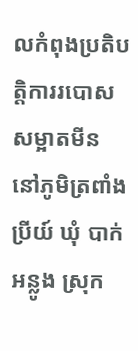លកំពុងប្រតិបត្តិការរបោសសម្អាតមីន នៅភូមិត្រពាំងប្រីយ៍ ឃុំ បាក់អន្លូង ស្រុក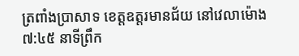ត្រពាំងប្រាសាទ ខេត្តឧត្តរមានជ័យ នៅវេលាម៉ោង ៧:៤៥ នាទីព្រឹក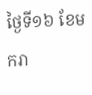ថ្ងៃទី១៦ ខែមករា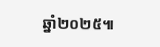ឆ្នាំ២០២៥៕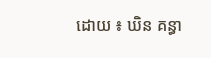ដោយ ៖ ឃិន គន្ធា